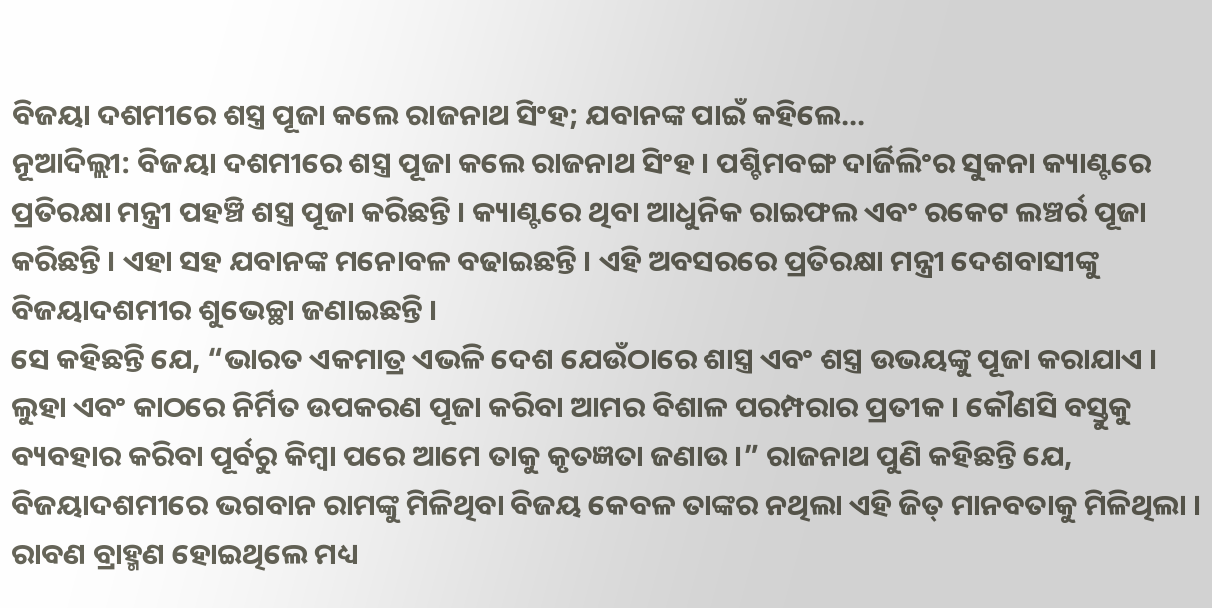ବିଜୟା ଦଶମୀରେ ଶସ୍ତ୍ର ପୂଜା କଲେ ରାଜନାଥ ସିଂହ; ଯବାନଙ୍କ ପାଇଁ କହିଲେ…
ନୂଆଦିଲ୍ଲୀ: ବିଜୟା ଦଶମୀରେ ଶସ୍ତ୍ର ପୂଜା କଲେ ରାଜନାଥ ସିଂହ । ପଶ୍ଚିମବଙ୍ଗ ଦାର୍ଜିଲିଂର ସୁକନା କ୍ୟାଣ୍ଟରେ ପ୍ରତିରକ୍ଷା ମନ୍ତ୍ରୀ ପହଞ୍ଚି ଶସ୍ତ୍ର ପୂଜା କରିଛନ୍ତି । କ୍ୟାଣ୍ଟରେ ଥିବା ଆଧୁନିକ ରାଇଫଲ ଏବଂ ରକେଟ ଲଞ୍ଚର୍ର ପୂଜା କରିଛନ୍ତି । ଏହା ସହ ଯବାନଙ୍କ ମନୋବଳ ବଢାଇଛନ୍ତି । ଏହି ଅବସରରେ ପ୍ରତିରକ୍ଷା ମନ୍ତ୍ରୀ ଦେଶବାସୀଙ୍କୁ ବିଜୟାଦଶମୀର ଶୁଭେଚ୍ଛା ଜଣାଇଛନ୍ତି ।
ସେ କହିଛନ୍ତି ଯେ, “ଭାରତ ଏକମାତ୍ର ଏଭଳି ଦେଶ ଯେଉଁଠାରେ ଶାସ୍ତ୍ର ଏବଂ ଶସ୍ତ୍ର ଉଭୟଙ୍କୁ ପୂଜା କରାଯାଏ । ଲୁହା ଏବଂ କାଠରେ ନିର୍ମିତ ଉପକରଣ ପୂଜା କରିବା ଆମର ବିଶାଳ ପରମ୍ପରାର ପ୍ରତୀକ । କୌଣସି ବସ୍ତୁକୁ ବ୍ୟବହାର କରିବା ପୂର୍ବରୁ କିମ୍ଵା ପରେ ଆମେ ତାକୁ କୃତଜ୍ଞତା ଜଣାଉ ।” ରାଜନାଥ ପୁଣି କହିଛନ୍ତି ଯେ, ବିଜୟାଦଶମୀରେ ଭଗବାନ ରାମଙ୍କୁ ମିଳିଥିବା ବିଜୟ କେବଳ ତାଙ୍କର ନଥିଲା ଏହି ଜିତ୍ ମାନବତାକୁ ମିଳିଥିଲା । ରାବଣ ବ୍ରାହ୍ମଣ ହୋଇଥିଲେ ମଧ୍ୟ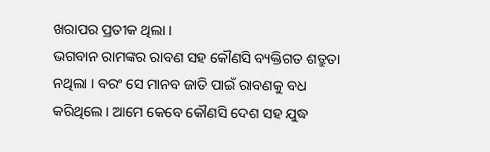ଖରାପର ପ୍ରତୀକ ଥିଲା ।
ଭଗବାନ ରାମଙ୍କର ରାବଣ ସହ କୌଣସି ବ୍ୟକ୍ତିଗତ ଶତ୍ରୁତା ନଥିଲା । ବରଂ ସେ ମାନବ ଜାତି ପାଇଁ ରାବଣକୁ ବଧ କରିଥିଲେ । ଆମେ କେବେ କୌଣସି ଦେଶ ସହ ଯୁଦ୍ଧ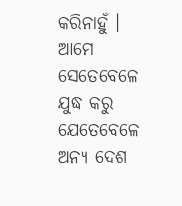କରିନାହୁଁ । ଆମେ ସେତେବେଳେ ଯୁଦ୍ଧ କରୁ ଯେତେବେଳେ ଅନ୍ୟ ଦେଶ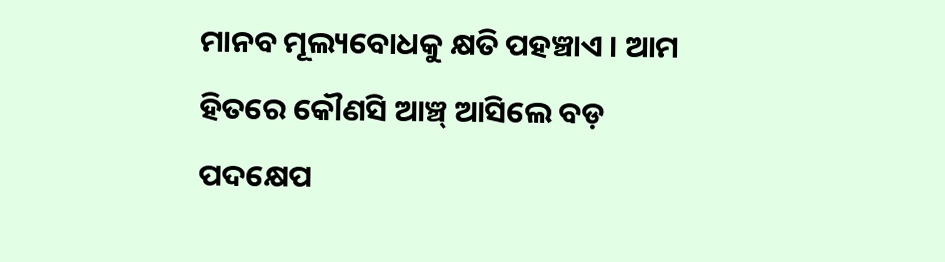ମାନବ ମୂଲ୍ୟବୋଧକୁ କ୍ଷତି ପହଞ୍ଚାଏ । ଆମ ହିତରେ କୌଣସି ଆଞ୍ଚ୍ ଆସିଲେ ବଡ଼ ପଦକ୍ଷେପ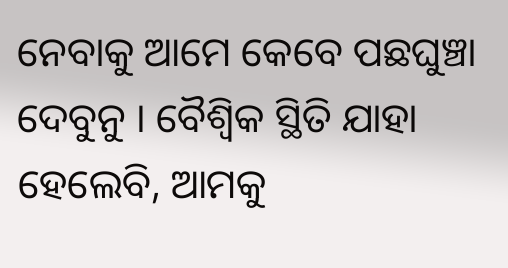ନେବାକୁ ଆମେ କେବେ ପଛଘୁଞ୍ଚା ଦେବୁନୁ । ବୈଶ୍ଵିକ ସ୍ଥିତି ଯାହା ହେଲେବି, ଆମକୁ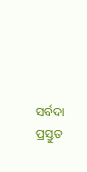ସର୍ବଦା ପ୍ରସ୍ତୁତ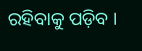ରହିବାକୁ ପଡ଼ିବ ।